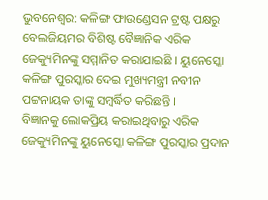ଭୁବନେଶ୍ବର: କଳିଙ୍ଗ ଫାଉଣ୍ଡେସନ ଟ୍ରଷ୍ଟ ପକ୍ଷରୁ ବେଲଜିୟମର ବିଶିଷ୍ଟ ବୈଜ୍ଞାନିକ ଏରିକ ଜେକ୍ୟୁମିନଙ୍କୁ ସମ୍ମାନିତ କରାଯାଇଛି । ୟୁନେସ୍କୋ କଳିଙ୍ଗ ପୁରସ୍କାର ଦେଇ ମୁଖ୍ୟମନ୍ତ୍ରୀ ନବୀନ ପଟ୍ଟନାୟକ ତାଙ୍କୁ ସମ୍ବର୍ଦ୍ଧିତ କରିଛନ୍ତି ।
ବିଜ୍ଞାନକୁ ଲୋକପ୍ରିୟ କରାଇଥିବାରୁ ଏରିକ ଜେକ୍ୟୁମିନଙ୍କୁ ୟୁନେସ୍କୋ କଳିଙ୍ଗ ପୁରସ୍କାର ପ୍ରଦାନ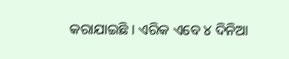କରାଯାଇଛି । ଏରିକ ଏବେ ୪ ଦିନିଆ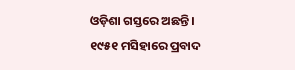ଓଡ଼ିଶା ଗସ୍ତରେ ଅଛନ୍ତି । ୧୯୫୧ ମସିହାରେ ପ୍ରବାଦ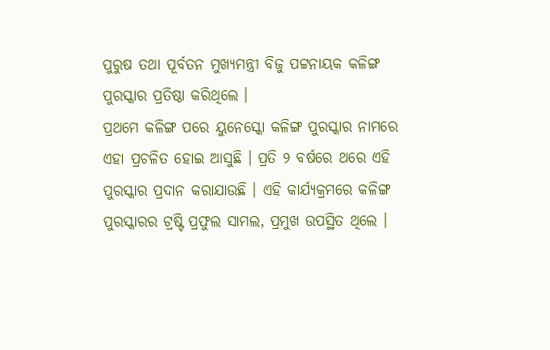ପୁରୁଷ ତଥା ପୂର୍ବତନ ମୁଖ୍ୟମନ୍ତ୍ରୀ ବିଜୁ ପଟ୍ଟନାୟକ କଳିଙ୍ଗ ପୁରସ୍କାର ପ୍ରତିଷ୍ଠା କରିଥିଲେ ।
ପ୍ରଥମେ କଳିଙ୍ଗ ପରେ ୟୁନେସ୍କୋ କଳିଙ୍ଗ ପୁରସ୍କାର ନାମରେ ଏହା ପ୍ରଚଳିତ ହୋଇ ଆସୁଛି । ପ୍ରତି ୨ ବର୍ଷରେ ଥରେ ଏହି ପୁରସ୍କାର ପ୍ରଦାନ କରାଯାଉଛି । ଏହି କାର୍ଯ୍ୟକ୍ରମରେ କଳିଙ୍ଗ ପୁରସ୍କାରର ଟ୍ରଷ୍ଟି ପ୍ରଫୁଲ ସାମଲ, ପ୍ରମୁଖ ଉପସ୍ଥିତ ଥିଲେ ।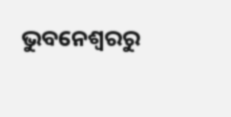ଭୁବନେଶ୍ବରରୁ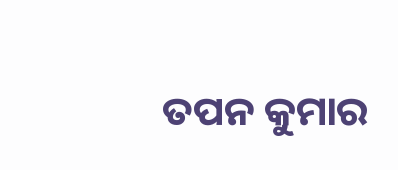ତପନ କୁମାର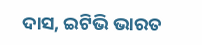ଦାସ, ଇଟିଭି ଭାରତ